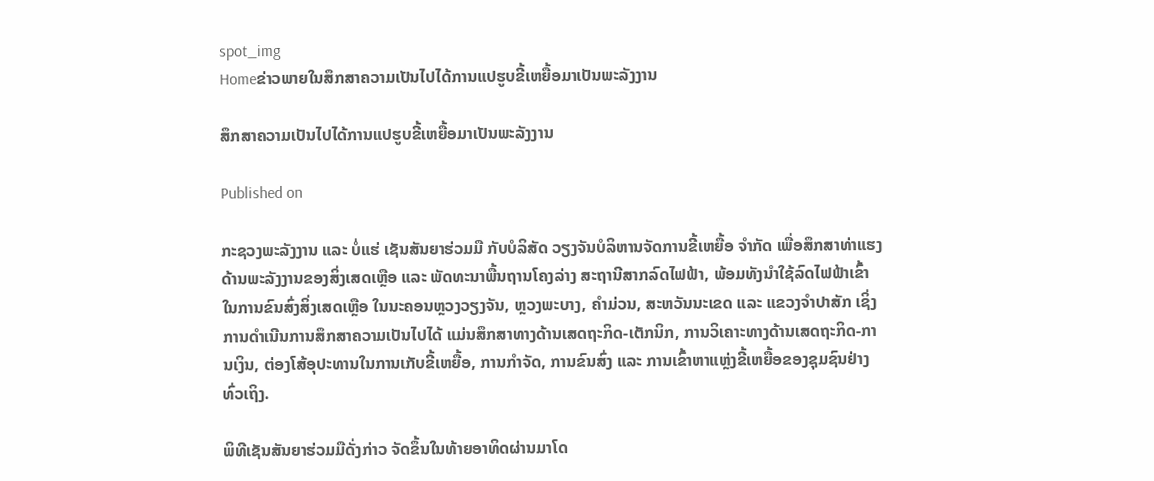spot_img
Homeຂ່າວພາຍໃນສຶກສາຄວາມເປັນໄປໄດ້ການແປຮູບຂີ້ເຫຍື້ອມາເປັນພະລັງງານ

ສຶກສາຄວາມເປັນໄປໄດ້ການແປຮູບຂີ້ເຫຍື້ອມາເປັນພະລັງງານ

Published on

ກະຊວງພະລັງງານ ແລະ ບໍ່ແຮ່ ເຊັນສັນຍາຮ່ວມມື ກັບບໍລິສັດ ວຽງຈັນບໍລິຫານຈັດການຂີ້ເຫຍື້ອ ຈຳກັດ ເພື່ອສຶກສາທ່າແຮງດ້ານພະລັງງານຂອງສິ່ງເສດເຫຼືອ ແລະ ພັດທະນາພື້ນຖານໂຄງລ່າງ ສະຖານີສາກລົດໄຟຟ້າ, ພ້ອມທັງນຳໃຊ້ລົດໄຟຟ້າເຂົ້າໃນການຂົນສົ່ງສິ່ງເສດເຫຼືອ ໃນນະຄອນຫຼວງວຽງຈັນ, ຫຼວງພະບາງ, ຄໍາມ່ວນ, ສະຫວັນນະເຂດ ແລະ ແຂວງຈໍາປາສັກ ເຊິ່ງການດຳເນີນການສຶກສາຄວາມເປັນໄປໄດ້ ແມ່ນສຶກສາທາງດ້ານເສດຖະກິດ-ເຕັກນິກ, ການວິເຄາະທາງດ້ານເສດຖະກິດ-ການເງິນ, ຕ່ອງໂສ້ອຸປະທານໃນການເກັບຂີ້ເຫຍື້ອ, ການກຳຈັດ, ການຂົນສົ່ງ ແລະ ການເຂົ້າຫາແຫຼ່ງຂີ້ເຫຍື້ອຂອງຊຸມຊົນຢ່າງທົ່ວເຖິງ.

ພິທີເຊັນສັນຍາຮ່ວມມືດັ່ງກ່າວ ຈັດຂຶ້ນໃນທ້າຍອາທິດຜ່ານມາໂດ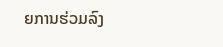ຍການຮ່ວມລົງ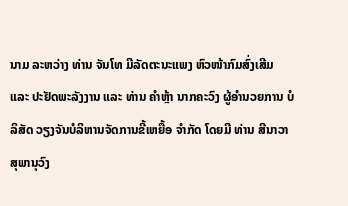ນາມ ລະຫວ່າງ ທ່ານ ຈັນໂທ ມີລັດຕະນະແພງ ຫົວໜ້າກົມສົ່ງເສີມ ແລະ ປະຢັດພະລັງງານ ແລະ ທ່ານ ຄຳຫຼ້າ ນາກຄະວົງ ຜູ້ອຳນວຍການ ບໍລິສັດ ວຽງຈັນບໍລິຫານຈັດການຂີ້ເຫຍື້ອ ຈຳກັດ ໂດຍມີ ທ່ານ ສີນາວາ ສຸພານຸວົງ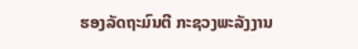ຮອງລັດຖະມົນຕີ ກະຊວງພະລັງງານ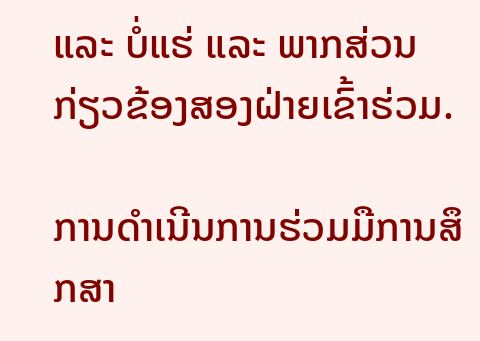ແລະ ບໍ່ແຮ່ ແລະ ພາກສ່ວນກ່ຽວຂ້ອງສອງຝ່າຍເຂົ້າຮ່ວມ.

ການດຳເນີນການຮ່ວມມືການສຶກສາ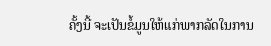ຄັ້ງນີ້ ຈະເປັນຂໍ້ມູນໃຫ້ແກ່ພາກລັດໃນການ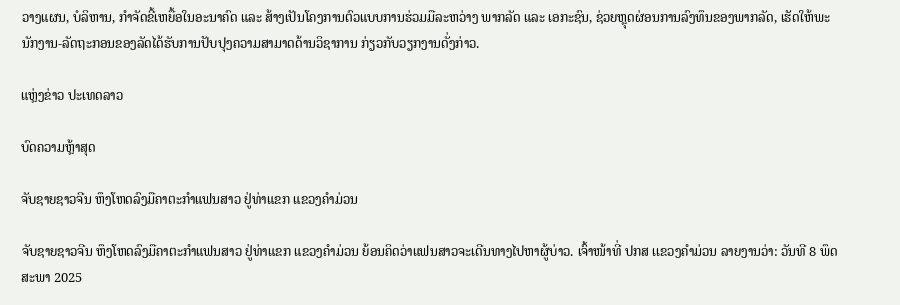ວາງແຜນ, ບໍລິຫານ, ກຳຈັດຂີ້ເຫຍື້ອໃນອະນາຄົດ ແລະ ສ້າງເປັນໂຄງການຕົວແບບການຮ່ວມມືລະຫວ່າງ ພາກລັດ ແລະ ເອກະຊົນ, ຊ່ວຍຫຼຸດຜ່ອນການລົງທຶນຂອງພາກລັດ, ເຮັດໃຫ້ພະນັກງານ-ລັດຖະກອນຂອງລັດໄດ້ຮັບການປັບປຸງຄວາມສາມາດດ້ານວິຊາການ ກ່ຽວກັບວຽກງານດັ່ງກ່າວ.

ແຫຼ່ງຂ່າວ ປະເທດລາວ

ບົດຄວາມຫຼ້າສຸດ

ຈັບຊາຍຊາວຈີນ ຫຶງໂຫດລົງມືຄາຕະກຳແຟນສາວ ຢູ່ທ່າແຂກ ແຂວງຄຳມ່ວນ

ຈັບຊາຍຊາວຈີນ ຫຶງໂຫດລົງມືຄາຕະກຳແຟນສາວ ຢູ່ທ່າແຂກ ແຂວງຄຳມ່ວນ ຍ້ອນຄິດວ່າແຟນສາວຈະເດີນທາງໄປຫາຜູ້ບ່າວ. ເຈົ້າໜ້າທີ່ ປກສ ເເຂວງຄໍາມ່ວນ ລາຍງານວ່າ: ວັນທີ 8 ພຶດສະພາ 2025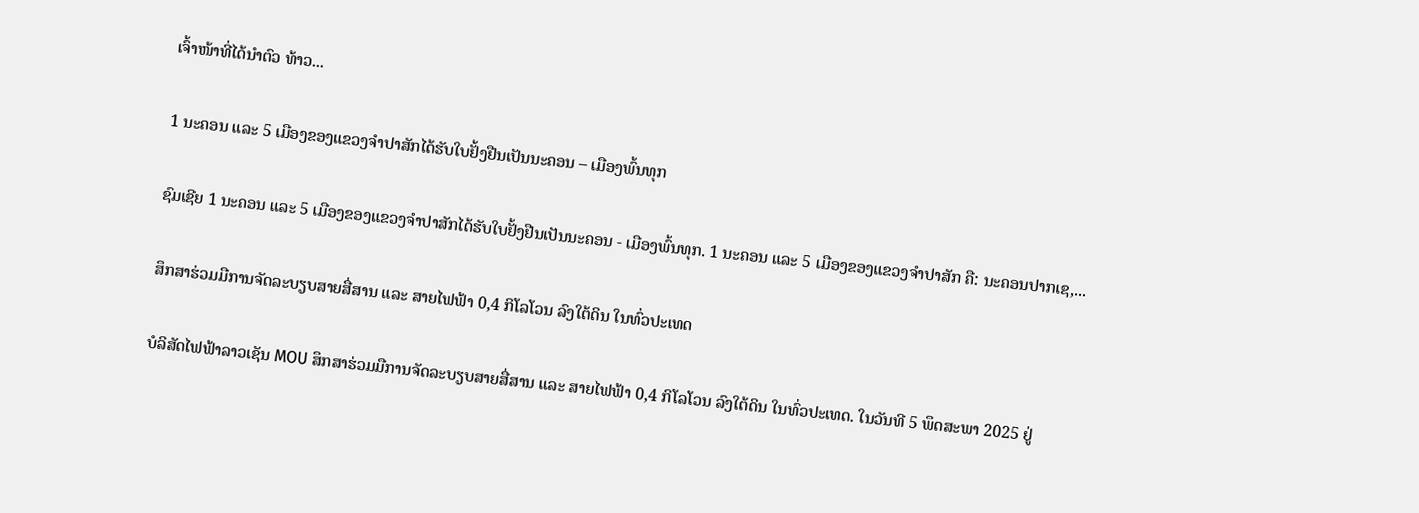ເຈົ້າໜ້າທີ່ໄດ້ນໍາຕົວ ທ້າວ...

1 ນະຄອນ ແລະ 5 ເມືອງຂອງແຂວງຈໍາປາສັກໄດ້ຮັບໃບຢັ້ງຢືນເປັນນະຄອນ – ເມືອງພົ້ນທຸກ

ຊົມເຊີຍ 1 ນະຄອນ ແລະ 5 ເມືອງຂອງແຂວງຈຳປາສັກໄດ້ຮັບໃບຢັ້ງຢືນເປັນນະຄອນ - ເມືອງພົ້ນທຸກ. 1 ນະຄອນ ແລະ 5 ເມືອງຂອງແຂວງຈໍາປາສັກ ຄື: ນະຄອນປາກເຊ,...

ສຶກສາຮ່ວມມືການຈັດລະບຽບສາຍສື່ສານ ແລະ ສາຍໄຟຟ້າ 0,4 ກິໂລໂວນ ລົງໃຕ້ດິນ ໃນທົ່ວປະເທດ

ບໍລິສັດໄຟຟ້າລາວເຊັນ MOU ສຶກສາຮ່ວມມືການຈັດລະບຽບສາຍສື່ສານ ແລະ ສາຍໄຟຟ້າ 0,4 ກິໂລໂວນ ລົງໃຕ້ດິນ ໃນທົ່ວປະເທດ. ໃນວັນທີ 5 ພຶດສະພາ 2025 ຢູ່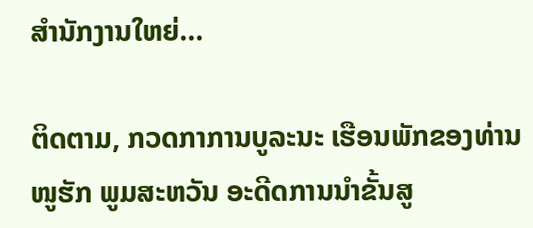ສໍານັກງານໃຫຍ່...

ຕິດຕາມ, ກວດກາການບູລະນະ ເຮືອນພັກຂອງທ່ານ ໜູຮັກ ພູມສະຫວັນ ອະດີດການນໍາຂັ້ນສູ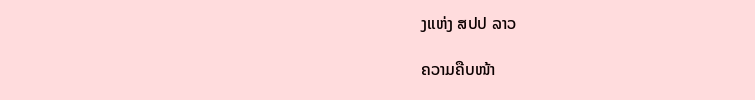ງແຫ່ງ ສປປ ລາວ

ຄວາມຄືບໜ້າ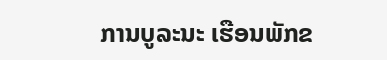ການບູລະນະ ເຮືອນພັກຂ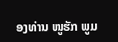ອງທ່ານ ໜູຮັກ ພູມ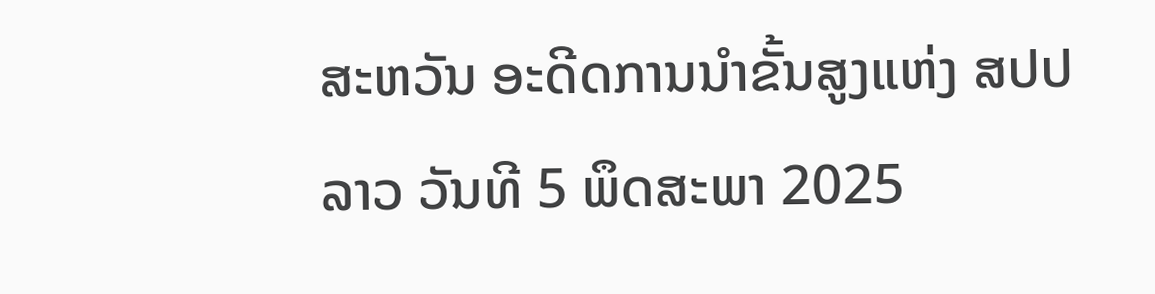ສະຫວັນ ອະດີດການນໍາຂັ້ນສູງແຫ່ງ ສປປ ລາວ ວັນທີ 5 ພຶດສະພາ 2025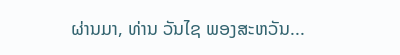ຜ່ານມາ, ທ່ານ ວັນໄຊ ພອງສະຫວັນ...